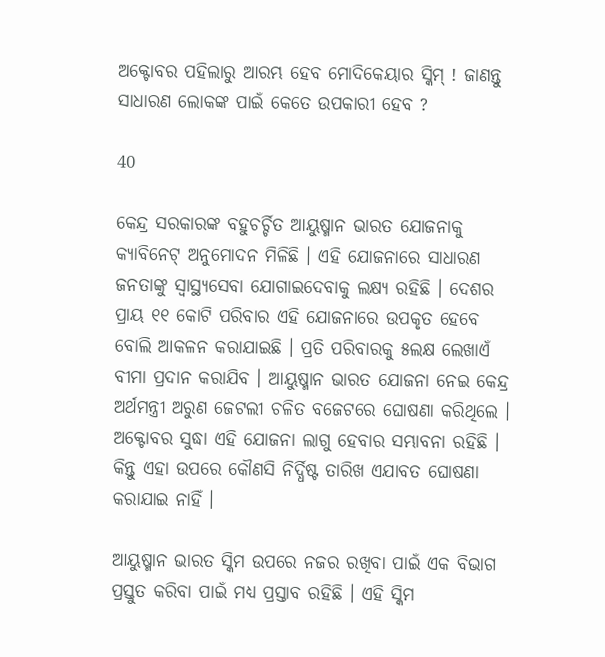ଅକ୍ଟୋବର ପହିଲାରୁ ଆରମ୍ଭ ହେବ ମୋଦିକେୟାର ସ୍କିମ୍ ! ଜାଣନ୍ତୁ ସାଧାରଣ ଲୋକଙ୍କ ପାଇଁ କେତେ ଉପକାରୀ ହେବ ?

40

କେନ୍ଦ୍ର ସରକାରଙ୍କ ବହୁଚର୍ଚ୍ଚିତ ଆୟୁଷ୍ମାନ ଭାରତ ଯୋଜନାକୁ କ୍ୟାବିନେଟ୍ ଅନୁମୋଦନ ମିଳିଛି । ଏହି ଯୋଜନାରେ ସାଧାରଣ ଜନତାଙ୍କୁ ସ୍ୱାସ୍ଥ୍ୟସେବା ଯୋଗାଇଦେବାକୁ ଲକ୍ଷ୍ୟ ରହିଛି । ଦେଶର ପ୍ରାୟ ୧୧ କୋଟି ପରିବାର ଏହି ଯୋଜନାରେ ଉପକୃତ ହେବେ ବୋଲି ଆକଳନ କରାଯାଇଛି । ପ୍ରତି ପରିବାରକୁ ୫ଲକ୍ଷ ଲେଖାଏଁ ବୀମା ପ୍ରଦାନ କରାଯିବ । ଆୟୁଷ୍ମାନ ଭାରତ ଯୋଜନା ନେଇ କେନ୍ଦ୍ର ଅର୍ଥମନ୍ତ୍ରୀ ଅରୁଣ ଜେଟଲୀ ଚଳିତ ବଜେଟରେ ଘୋଷଣା କରିଥିଲେ । ଅକ୍ଟୋବର ସୁଦ୍ଧା ଏହି ଯୋଜନା ଲାଗୁ ହେବାର ସମ୍ଭାବନା ରହିଛି । କିନ୍ତୁ ଏହା ଉପରେ କୌଣସି ନିର୍ଦ୍ଧିଷ୍ଟ ତାରିଖ ଏଯାବତ ଘୋଷଣା କରାଯାଇ ନାହିଁ ।

ଆୟୁଷ୍ମାନ ଭାରତ ସ୍କିମ ଉପରେ ନଜର ରଖିବା ପାଇଁ ଏକ ବିଭାଗ ପ୍ରସ୍ତୁତ କରିବା ପାଇଁ ମଧ୍ୟ ପ୍ରସ୍ତାବ ରହିଛି । ଏହି ସ୍କିମ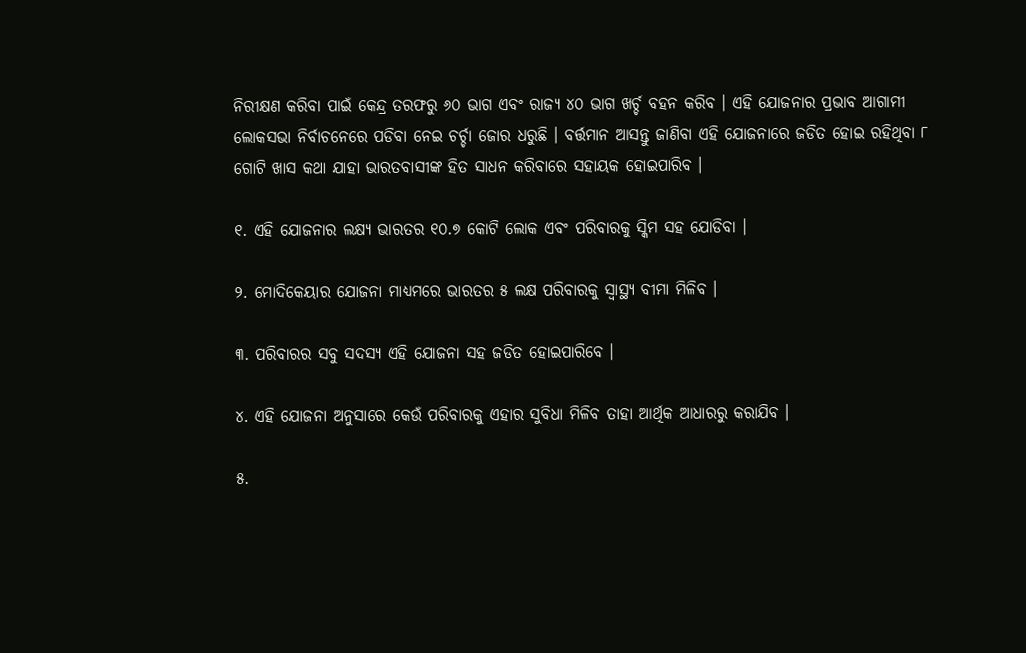ନିରୀକ୍ଷଣ କରିବା ପାଇଁ କେନ୍ଦ୍ର ତରଫରୁ ୬୦ ଭାଗ ଏବଂ ରାଜ୍ୟ ୪୦ ଭାଗ ଖର୍ଚ୍ଚ ବହନ କରିବ । ଏହି ଯୋଜନାର ପ୍ରଭାବ ଆଗାମୀ ଲୋକସଭା ନିର୍ବାଚନେରେ ପଡିବା ନେଇ ଚର୍ଚ୍ଚା ଜୋର ଧରୁଛି । ବର୍ତ୍ତମାନ ଆସନ୍ତୁ ଜାଣିବା ଏହି ଯୋଜନାରେ ଜଡିତ ହୋଇ ରହିଥିବା ୮ ଗୋଟି ଖାସ କଥା ଯାହା ଭାରତବାସୀଙ୍କ ହିତ ସାଧନ କରିବାରେ ସହାୟକ ହୋଇପାରିବ ।

୧. ଏହି ଯୋଜନାର ଲକ୍ଷ୍ୟ ଭାରତର ୧୦.୭ କୋଟି ଲୋକ ଏବଂ ପରିବାରକୁ ସ୍କିମ ସହ ଯୋଡିବା ।

୨. ମୋଦିକେୟାର ଯୋଜନା ମାଧ୍ୟମରେ ଭାରତର ୫ ଲକ୍ଷ ପରିବାରକୁ ସ୍ୱାସ୍ଥ୍ୟ ବୀମା ମିଳିବ ।

୩. ପରିବାରର ସବୁ ସଦସ୍ୟ ଏହି ଯୋଜନା ସହ ଜଡିତ ହୋଇପାରିବେ ।

୪. ଏହି ଯୋଜନା ଅନୁସାରେ କେଉଁ ପରିବାରକୁ ଏହାର ସୁବିଧା ମିଳିବ ତାହା ଆର୍ଥିକ ଆଧାରରୁ କରାଯିବ ।

୫.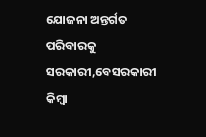ଯୋଜନା ଅନ୍ତର୍ଗତ ପରିବାରକୁ ସରକାରୀ,ବେସରକାରୀ କିମ୍ବା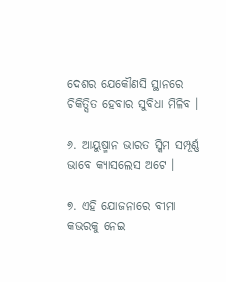ଦେଶର ଯେକୌଣସି ସ୍ଥାନରେ ଚିକିତ୍ସିତ ହେବାର ସୁବିଧା ମିଳିବ ।

୬. ଆୟୁଷ୍ମାନ ଭାରତ ସ୍କିମ ସମ୍ପୂର୍ଣ୍ଣ ଭାବେ କ୍ୟାସଲେସ ଅଟେ ।

୭. ଏହି ଯୋଜନାରେ ବୀମା କଭରକୁ ନେଇ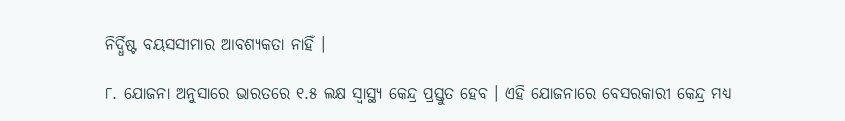ନିର୍ଦ୍ଧିଷ୍ଟ ବୟସସୀମାର ଆବଶ୍ୟକତା ନାହିଁ ।

୮. ଯୋଜନା ଅନୁସାରେ ଭାରତରେ ୧.୫ ଲକ୍ଷ ସ୍ୱାସ୍ଥ୍ୟ କେନ୍ଦ୍ର ପ୍ରସ୍ତୁତ ହେବ । ଏହି ଯୋଜନାରେ ବେସରକାରୀ କେନ୍ଦ୍ର ମଧ୍ୟ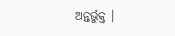ଅନ୍ତର୍ଭୁକ୍ତ ।